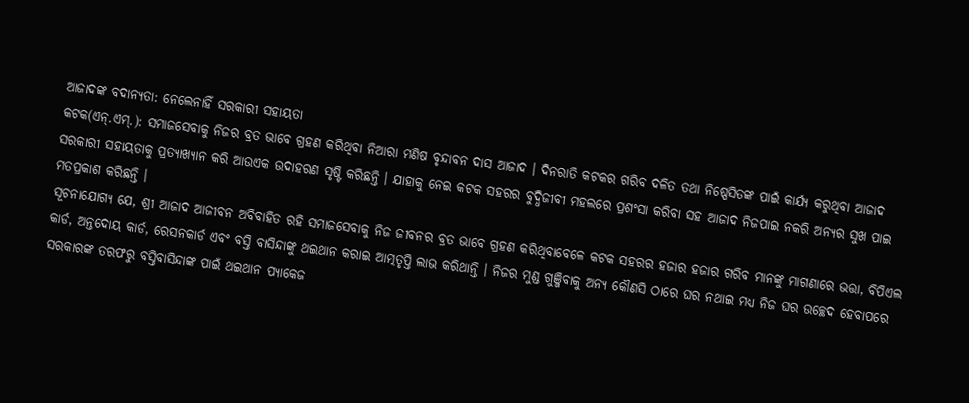ଆଜାଦଙ୍କ ବଦାନ୍ୟତା: ନେଲେନାହିଁ ସରକାରୀ ସହାୟତା
କଟକ(ଏନ୍.ଏମ୍.): ସମାଜସେବାକୁ ନିଜର ବ୍ରତ ଭାବେ ଗ୍ରହଣ କରିଥିବା ନିଆରା ମଣିଷ ବୃନ୍ଦାବନ ଦାସ ଆଜାଦ । ଦିନରାତି କଟକର ଗରିବ ଦଳିତ ତଥା ନିଷ୍ପେସିତଙ୍କ ପାଇଁ କାର୍ଯ୍ୟ କରୁଥିବା ଆଜାଦ ସରକାରୀ ସହାୟତାକୁ ପ୍ରତ୍ୟାଖ୍ୟାନ କରି ଆଉଏକ ଉଦାହରଣ ସୃଷ୍ଟି କରିଛନ୍ତି । ଯାହାକୁ ନେଇ କଟକ ସହରର ବୁଦ୍ଧିଜୀବୀ ମହଲରେ ପ୍ରଶଂସା କରିବା ସହ ଆଜାଦ ନିଜପାଇ ନକରି ଅନ୍ୟର ସୁଖ ପାଇ ମତପ୍ରକାଶ କରିଛନ୍ତି ।
ସୂଚନାଯୋଗ୍ୟ ଯେ, ଶ୍ରୀ ଆଜାଦ ଆଜୀବନ ଅବିବାହିତ ରହି ସମାଜସେବାକୁ ନିଜ ଜୀବନର ବ୍ରତ ଭାବେ ଗ୍ରହଣ କରିଥିବାବେଳେ କଟକ ସହରର ହଜାର ହଜାର ଗରିବ ମାନଙ୍କୁ ମାଗଣାରେ ଭତ୍ତା, ବିପିଏଲ କାର୍ଡ, ଅନ୍ତଦୋୟ କାର୍ଡ, ରେସନକାର୍ଡ ଏବଂ ବସ୍ତି ବାସିନ୍ଦାଙ୍କୁ ଥଇଥାନ କରାଇ ଆତ୍ମତୃପ୍ତି ଲାଭ କରିଥାନ୍ତି । ନିଜର ମୁଣ୍ଡ ଗୁଞ୍ଜିବାକୁ ଅନ୍ୟ କୌଣସି ଠାରେ ଘର ନଥାଇ ମଧ୍ୟ ନିଜ ଘର ଉଚ୍ଛେଦ ହେବାପରେ ସରକାରଙ୍କ ତରଫରୁ ବସ୍ତିବାସିନ୍ଦାଙ୍କ ପାଇଁ ଥଇଥାନ ପ୍ୟାକେଜ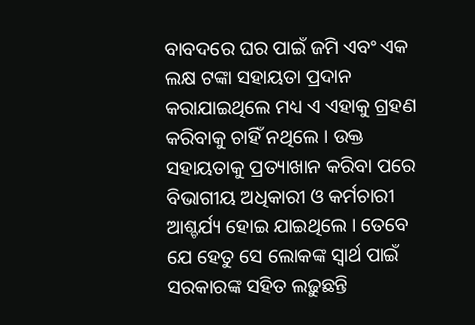ବାବଦରେ ଘର ପାଇଁ ଜମି ଏବଂ ଏକ ଲକ୍ଷ ଟଙ୍କା ସହାୟତା ପ୍ରଦାନ କରାଯାଇଥିଲେ ମଧ୍ୟ ଏ ଏହାକୁ ଗ୍ରହଣ କରିବାକୁ ଚାହିଁ ନଥିଲେ । ଉକ୍ତ ସହାୟତାକୁ ପ୍ରତ୍ୟାଖାନ କରିବା ପରେ ବିଭାଗୀୟ ଅଧିକାରୀ ଓ କର୍ମଚାରୀ ଆଶ୍ଚର୍ଯ୍ୟ ହୋଇ ଯାଇଥିଲେ । ତେବେ ଯେ ହେତୁ ସେ ଲୋକଙ୍କ ସ୍ୱାର୍ଥ ପାଇଁ ସରକାରଙ୍କ ସହିତ ଲଢ଼ୁଛନ୍ତି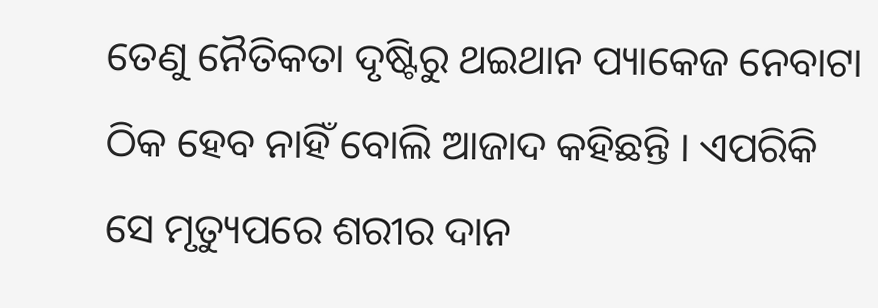ତେଣୁ ନୈତିକତା ଦୃଷ୍ଟିରୁ ଥଇଥାନ ପ୍ୟାକେଜ ନେବାଟା ଠିକ ହେବ ନାହିଁ ବୋଲି ଆଜାଦ କହିଛନ୍ତି । ଏପରିକି ସେ ମୃତ୍ୟୁପରେ ଶରୀର ଦାନ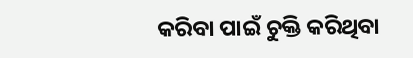କରିବା ପାଇଁ ଚୁକ୍ତି କରିଥିବା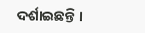ଦର୍ଶାଇଛନ୍ତି ।